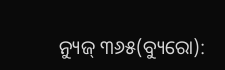ନ୍ୟୁଜ୍ ୩୬୫(ବ୍ୟୁରୋ):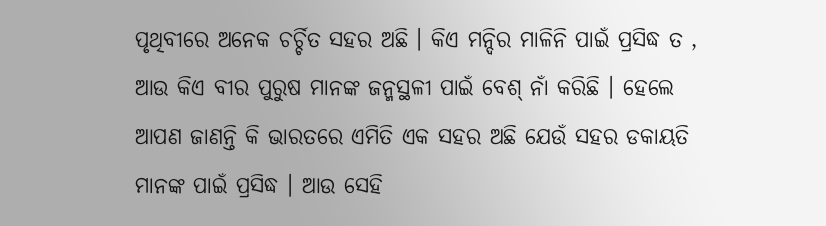ପୃଥିବୀରେ ଅନେକ ଚର୍ଚ୍ଚିତ ସହର ଅଛି । କିଏ ମନ୍ଦିର ମାଳିନି ପାଇଁ ପ୍ରସିଦ୍ଧ ତ , ଆଉ କିଏ ବୀର ପୁରୁଷ ମାନଙ୍କ ଜନ୍ମସ୍ଥଳୀ ପାଇଁ ବେଶ୍ ନାଁ କରିଛି । ହେଲେ ଆପଣ ଜାଣନ୍ତି କି ଭାରତରେ ଏମିତି ଏକ ସହର ଅଛି ଯେଉଁ ସହର ଡକାୟତି ମାନଙ୍କ ପାଇଁ ପ୍ରସିଦ୍ଧ । ଆଉ ସେହି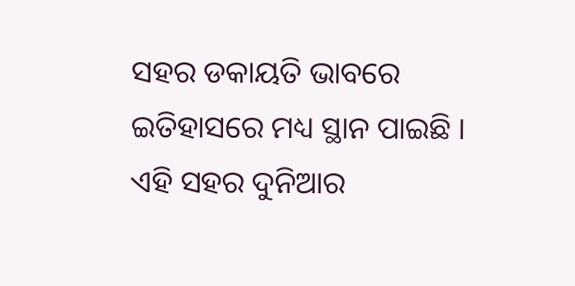ସହର ଡକାୟତି ଭାବରେ ଇତିହାସରେ ମଧ୍ୟ ସ୍ଥାନ ପାଇଛି । ଏହି ସହର ଦୁନିଆର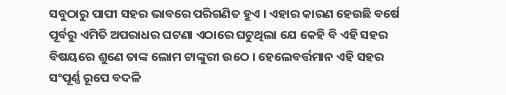ସବୁଠାରୁ ପାପୀ ସହର ଭାବରେ ପରିଗଣିତ ହୁଏ । ଏହାର କାରଣ ହେଉଛି ବର୍ଷେ ପୂର୍ବରୁ ଏମିତି ଅପରାଧର ଘଟଣା ଏଠାରେ ଘଟୁଥିଲା ଯେ କେହି ବି ଏହି ସହର ବିଷୟରେ ଶୁଣେ ତାଙ୍କ ଲୋମ ଟାଙ୍କୁରୀ ଉଠେ । ହେଲେବର୍ତ୍ତମାନ ଏହି ସହର ସଂପୂର୍ଣ୍ଣ ରୂପେ ବଦଳି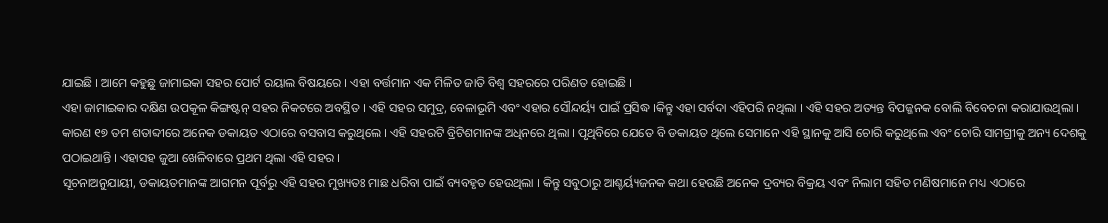ଯାଇଛି । ଆମେ କହୁଛୁ ଜାମାଇକା ସହର ପୋର୍ଟ ରୟାଲ ବିଷୟରେ । ଏହା ବର୍ତ୍ତମାନ ଏକ ମିଳିତ ଜାତି ବିଶ୍ୱ ସହରରେ ପରିଣତ ହୋଇଛି ।
ଏହା ଜାମାଇକାର ଦକ୍ଷିଣ ଉପକୂଳ କିଙ୍ଗଷ୍ଟନ୍ ସହର ନିକଟରେ ଅବସ୍ଥିତ । ଏହି ସହର ସମୁଦ୍ର, ବେଳାଭୂମି ଏବଂ ଏହାର ସୌନ୍ଦର୍ୟ୍ୟ ପାଇଁ ପ୍ରସିଦ୍ଧ ।କିନ୍ତୁ ଏହା ସର୍ବଦା ଏହିପରି ନଥିଲା । ଏହି ସହର ଅତ୍ୟନ୍ତ ବିପଜ୍ଜନକ ବୋଲି ବିବେଚନା କରାଯାଉଥିଲା । କାରଣ ୧୭ ତମ ଶତାବ୍ଦୀରେ ଅନେକ ଡକାୟତ ଏଠାରେ ବସବାସ କରୁଥିଲେ । ଏହି ସହରଟି ବ୍ରିଟିଶମାନଙ୍କ ଅଧିନରେ ଥିଲା । ପୃଥିବିରେ ଯେତେ ବି ଡକାୟତ ଥିଲେ ସେମାନେ ଏହି ସ୍ଥାନକୁ ଆସି ଚୋରି କରୁଥିଲେ ଏବଂ ଚୋରି ସାମଗ୍ରୀକୁ ଅନ୍ୟ ଦେଶକୁ ପଠାଇଥାନ୍ତି । ଏହାସହ ଜୁଆ ଖେଳିବାରେ ପ୍ରଥମ ଥିଲା ଏହି ସହର ।
ସୂଚନାଅନୁଯାୟୀ, ଡକାୟତମାନଙ୍କ ଆଗମନ ପୂର୍ବରୁ ଏହି ସହର ମୁଖ୍ୟତଃ ମାଛ ଧରିବା ପାଇଁ ବ୍ୟବହୃତ ହେଉଥିଲା । କିନ୍ତୁ ସବୁଠାରୁ ଆଶ୍ଚର୍ୟ୍ୟଜନକ କଥା ହେଉଛି ଅନେକ ଦ୍ରବ୍ୟର ବିକ୍ରୟ ଏବଂ ନିଲାମ ସହିତ ମଣିଷମାନେ ମଧ୍ୟ ଏଠାରେ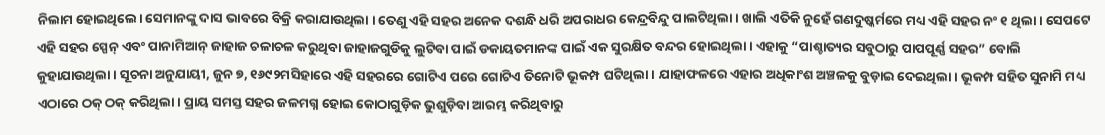ନିଲାମ ହୋଇଥିଲେ। ସେମାନଙ୍କୁ ଦାସ ଭାବରେ ବିକ୍ରି କରାଯାଉଥିଲା । ତେଣୁ ଏହି ସହର ଅନେକ ଦଶନ୍ଧି ଧରି ଅପରାଧର କେନ୍ଦ୍ରବିନ୍ଦୁ ପାଲଟିଥିଲା । ଖାଲି ଏତିକି ନୁହେଁ ଗଣଦୁଷ୍କର୍ମରେ ମଧ୍ୟ ଏହି ସହର ନଂ ୧ ଥିଲା । ସେପଟେ ଏହି ସହର ସ୍ପେନ୍ ଏବଂ ପାନାମିଆନ୍ ଜାହାଜ ଚଳାଚଳ କରୁଥିବା ଜାହାଜଗୁଡିକୁ ଲୁଟିବା ପାଇଁ ଡକାୟତମାନଙ୍କ ପାଇଁ ଏକ ସୁରକ୍ଷିତ ବନ୍ଦର ହୋଇଥିଲା । ଏହାକୁ “ପାଶ୍ଚାତ୍ୟର ସବୁଠାରୁ ପାପପୂର୍ଣ୍ଣ ସହର” ବୋଲି କୁହାଯାଉଥିଲା । ସୂଚନା ଅନୁଯାୟୀ, ଜୁନ ୭, ୧୬୯୨ମସିହାରେ ଏହି ସହରରେ ଗୋଟିଏ ପରେ ଗୋଟିଏ ତିନୋଟି ଭୂକମ୍ପ ଘଟିଥିଲା । ଯାହାଫଳରେ ଏହାର ଅଧିକାଂଶ ଅଞ୍ଚଳକୁ ବୁଡ଼ାଇ ଦେଇଥିଲା। ଭୂକମ୍ପ ସହିତ ସୁନାମି ମଧ୍ୟ ଏଠାରେ ଠକ୍ ଠକ୍ କରିଥିଲା। ପ୍ରାୟ ସମସ୍ତ ସହର ଜଳମଗ୍ନ ହୋଇ କୋଠାଗୁଡ଼ିକ ଭୁଶୁଡ଼ିବା ଆରମ୍ଭ କରିଥିବାରୁ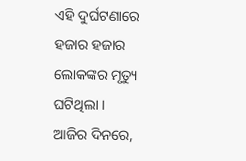ଏହି ଦୁର୍ଘଟଣାରେ ହଜାର ହଜାର ଲୋକଙ୍କର ମୃତ୍ୟୁ ଘଟିଥିଲା ।
ଆଜିର ଦିନରେ,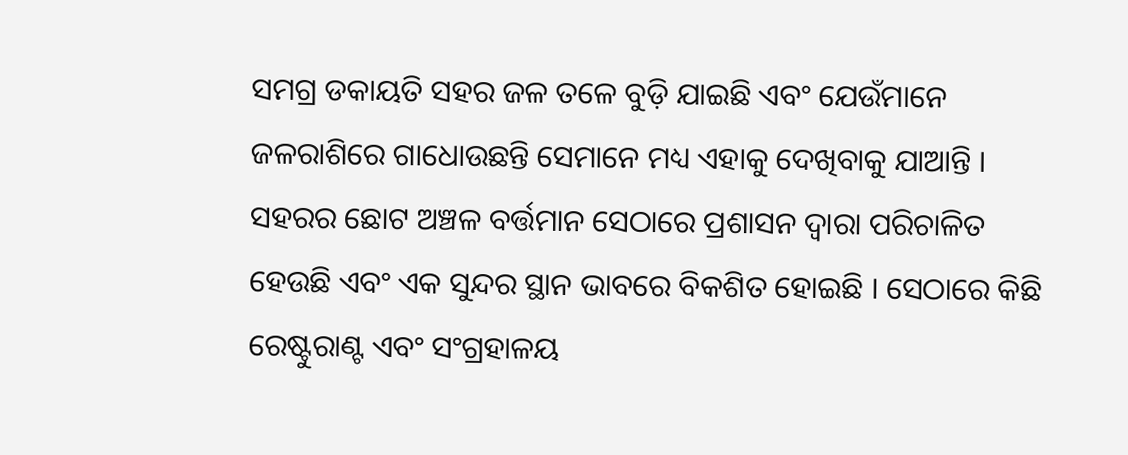ସମଗ୍ର ଡକାୟତି ସହର ଜଳ ତଳେ ବୁଡ଼ି ଯାଇଛି ଏବଂ ଯେଉଁମାନେ ଜଳରାଶିରେ ଗାଧୋଉଛନ୍ତି ସେମାନେ ମଧ୍ୟ ଏହାକୁ ଦେଖିବାକୁ ଯାଆନ୍ତି । ସହରର ଛୋଟ ଅଞ୍ଚଳ ବର୍ତ୍ତମାନ ସେଠାରେ ପ୍ରଶାସନ ଦ୍ୱାରା ପରିଚାଳିତ ହେଉଛି ଏବଂ ଏକ ସୁନ୍ଦର ସ୍ଥାନ ଭାବରେ ବିକଶିତ ହୋଇଛି । ସେଠାରେ କିଛି ରେଷ୍ଟୁରାଣ୍ଟ ଏବଂ ସଂଗ୍ରହାଳୟ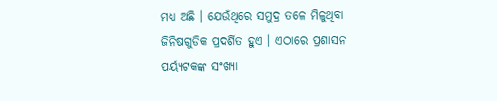ମଧ୍ୟ ଅଛି । ଯେଉଁଥିରେ ସମୁଦ୍ର ତଳେ ମିଳୁଥିବା ଜିନିଷଗୁଡିକ ପ୍ରଦର୍ଶିତ ହୁଏ । ଏଠାରେ ପ୍ରଶାସନ ପର୍ୟ୍ୟଟକଙ୍କ ସଂଖ୍ୟା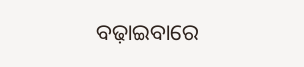ବଢ଼ାଇବାରେ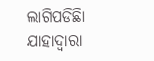ଲାଗିପଡିଛିା ଯାହାଦ୍ୱାରା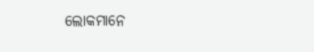ଲୋକମାନେ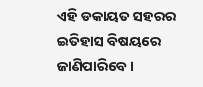ଏହି ଡକାୟତ ସହରର ଇତିହାସ ବିଷୟରେ ଜାଣିପାରିବେ ।